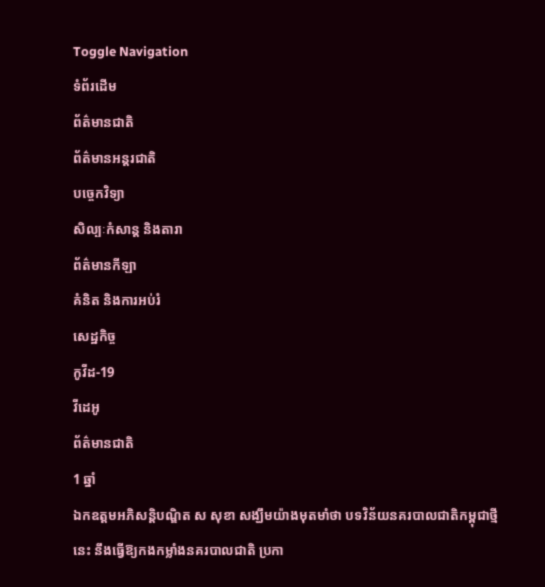Toggle Navigation
ទំព័រដើម
ព័ត៌មានជាតិ
ព័ត៌មានអន្តរជាតិ
បច្ចេកវិទ្យា
សិល្បៈកំសាន្ត និងតារា
ព័ត៌មានកីឡា
គំនិត និងការអប់រំ
សេដ្ឋកិច្ច
កូវីដ-19
វីដេអូ
ព័ត៌មានជាតិ
1 ឆ្នាំ
ឯកឧត្តមអភិសន្តិបណ្ឌិត ស សុខា សង្ឃឹមយ៉ាងមុតមាំថា បទវិន័យនគរបាលជាតិកម្ពុជាថ្មីនេះ នឹងធ្វើឱ្យកងកម្លាំងនគរបាលជាតិ ប្រកា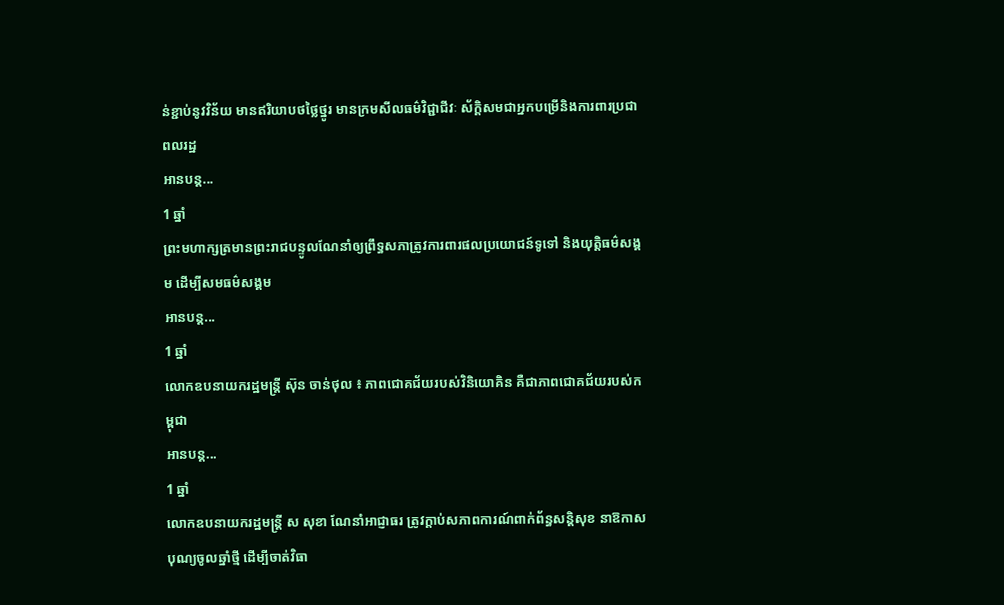ន់ខ្ជាប់នូវវិន័យ មានឥរិយាបថថ្លៃថ្នូរ មានក្រមសីលធម៌វិជ្ជាជីវៈ ស័ក្តិសមជាអ្នកបម្រើនិងការពារប្រជាពលរដ្ឋ
អានបន្ត...
1 ឆ្នាំ
ព្រះមហាក្សត្រមានព្រះរាជបន្ទូលណែនាំឲ្យព្រឹទ្ធសភាត្រូវការពារផលប្រយោជន៍ទូទៅ និងយុត្តិធម៌សង្គម ដើម្បីសមធម៌សង្គម
អានបន្ត...
1 ឆ្នាំ
លោកឧបនាយករដ្ឋមន្ត្រី ស៊ុន ចាន់ថុល ៖ ភាពជោគជ័យរបស់វិនិយោគិន គឺជាភាពជោគជ័យរបស់កម្ពុជា
អានបន្ត...
1 ឆ្នាំ
លោកឧបនាយករដ្ឋមន្ដ្រី ស សុខា ណែនាំអាជ្ញាធរ ត្រូវក្ដាប់សភាពការណ៍ពាក់ព័ន្ធសន្ដិសុខ នាឱកាសបុណ្យចូលឆ្នាំថ្មី ដើម្បីចាត់វិធា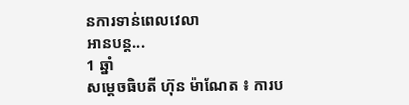នការទាន់ពេលវេលា
អានបន្ត...
1 ឆ្នាំ
សម្តេចធិបតី ហ៊ុន ម៉ាណែត ៖ ការប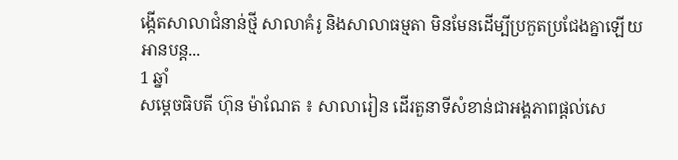ង្កើតសាលាជំនាន់ថ្មី សាលាគំរូ និងសាលាធម្មតា មិនមែនដើម្បីប្រកួតប្រជែងគ្នាឡើយ
អានបន្ត...
1 ឆ្នាំ
សម្ដេចធិបតី ហ៊ុន ម៉ាណែត ៖ សាលារៀន ដើរតួនាទីសំខាន់ជាអង្គភាពផ្ដល់សេ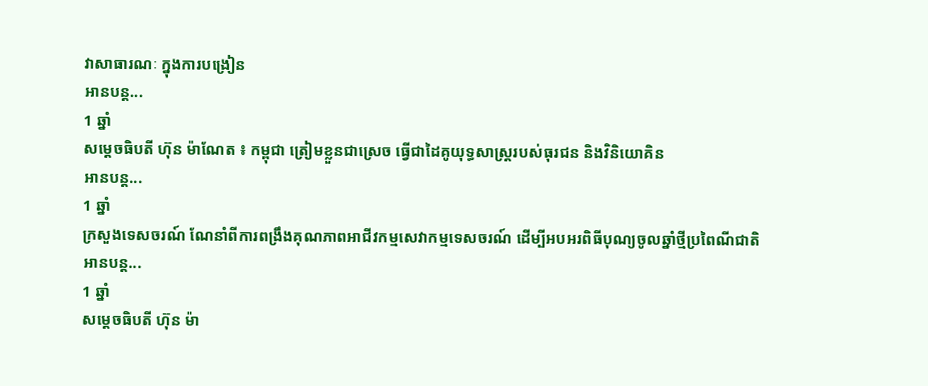វាសាធារណៈ ក្នុងការបង្រៀន
អានបន្ត...
1 ឆ្នាំ
សម្តេចធិបតី ហ៊ុន ម៉ាណែត ៖ កម្ពុជា ត្រៀមខ្លួនជាស្រេច ធ្វើជាដៃគូយុទ្ធសាស្ត្ររបស់ធុរជន និងវិនិយោគិន
អានបន្ត...
1 ឆ្នាំ
ក្រសួងទេសចរណ៍ ណែនាំពីការពង្រឹងគុណភាពអាជីវកម្មសេវាកម្មទេសចរណ៍ ដើម្បីអបអរពិធីបុណ្យចូលឆ្នាំថ្មីប្រពៃណីជាតិ
អានបន្ត...
1 ឆ្នាំ
សម្តេចធិបតី ហ៊ុន ម៉ា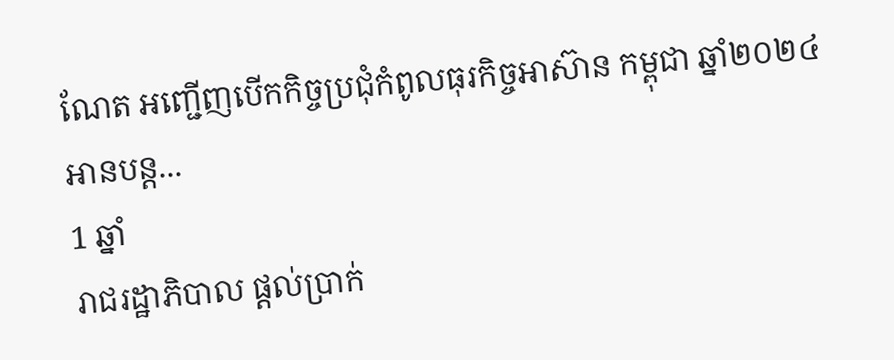ណែត អញ្ជើញបើកកិច្ចប្រជុំកំពូលធុរកិច្ចអាស៊ាន កម្ពុជា ឆ្នាំ២០២៤
អានបន្ត...
1 ឆ្នាំ
រាជរដ្ឋាភិបាល ផ្ដល់ប្រាក់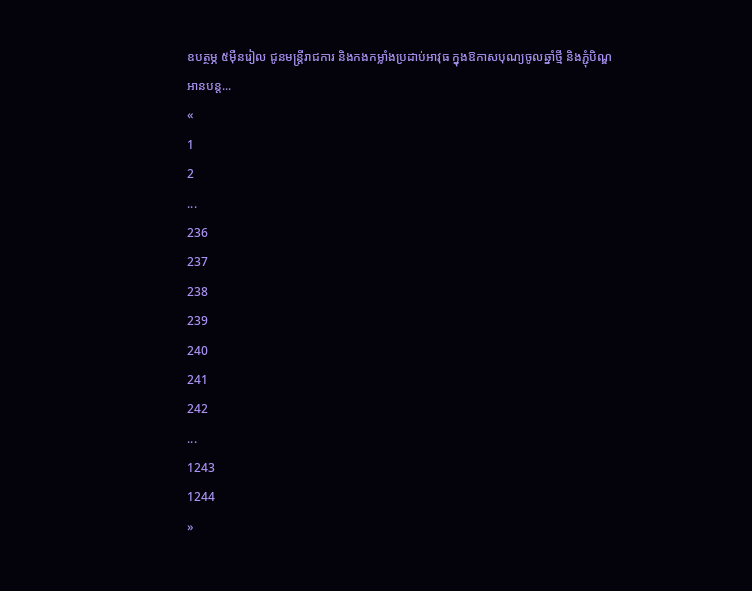ឧបត្ថម្ភ ៥ម៉ឺនរៀល ជូនមន្ដ្រីរាជការ និងកងកម្លាំងប្រដាប់អាវុធ ក្នុងឱកាសបុណ្យចូលឆ្នាំថ្មី និងភ្ជុំបិណ្ឌ
អានបន្ត...
«
1
2
...
236
237
238
239
240
241
242
...
1243
1244
»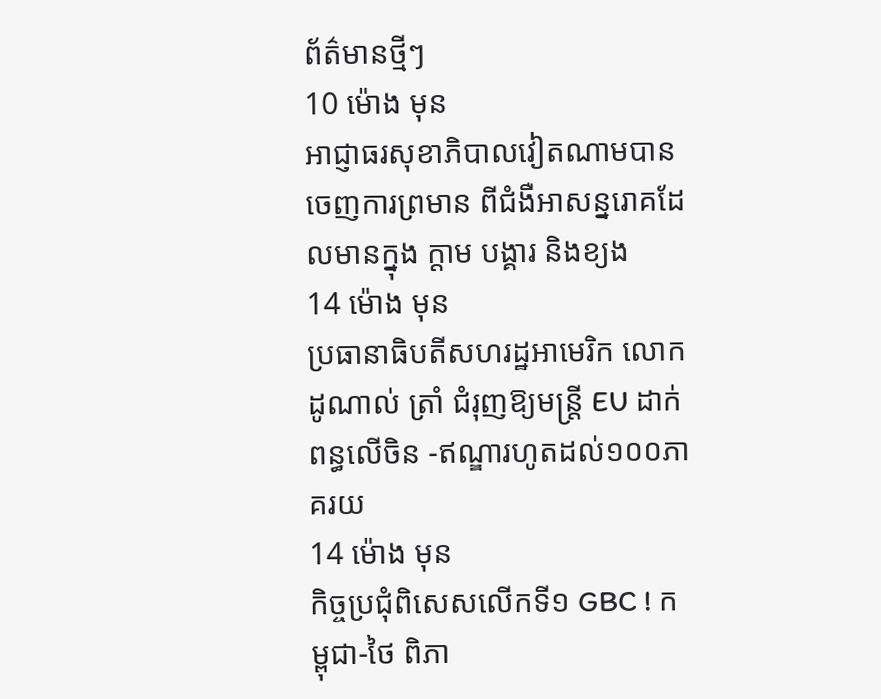ព័ត៌មានថ្មីៗ
10 ម៉ោង មុន
អាជ្ញាធរសុខាភិបាលវៀតណាមបានចេញការព្រមាន ពីជំងឺអាសន្នរោគដែលមានក្នុង ក្ដាម បង្គារ និងខ្យង
14 ម៉ោង មុន
ប្រធានាធិបតីសហរដ្ឋអាមេរិក លោក ដូណាល់ ត្រាំ ជំរុញឱ្យមន្ត្រី EU ដាក់ពន្ធលើចិន -ឥណ្ឌារហូតដល់១០០ភាគរយ
14 ម៉ោង មុន
កិច្ចប្រជុំពិសេសលើកទី១ GBC ! កម្ពុជា-ថៃ ពិភា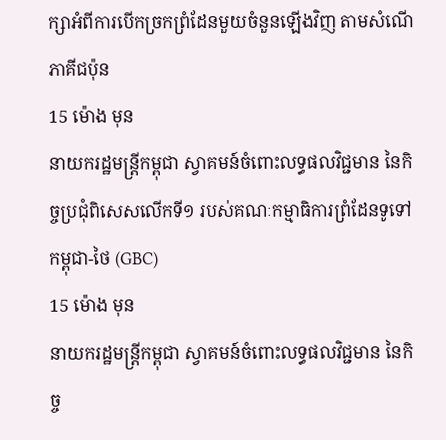ក្សាអំពីការបើកច្រកព្រំដែនមួយចំនួនឡើងវិញ តាមសំណើភាគីជប៉ុន
15 ម៉ោង មុន
នាយករដ្ឋមន្ដ្រីកម្ពុជា ស្វាគមន៍ចំពោះលទ្ធផលវិជ្ជមាន នៃកិច្ចប្រជុំពិសេសលើកទី១ របស់គណៈកម្មាធិការព្រំដែនទូទៅ កម្ពុជា-ថៃ (GBC)
15 ម៉ោង មុន
នាយករដ្ឋមន្ដ្រីកម្ពុជា ស្វាគមន៍ចំពោះលទ្ធផលវិជ្ជមាន នៃកិច្ច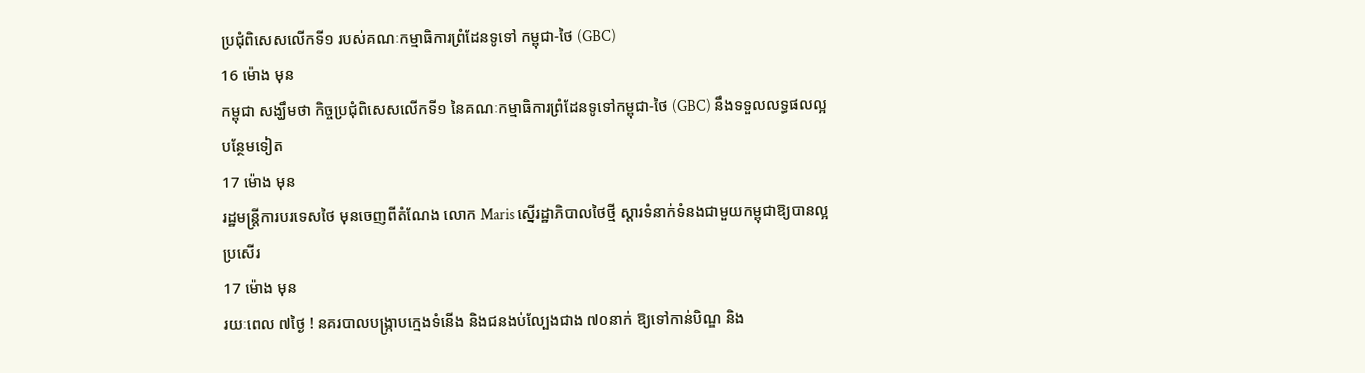ប្រជុំពិសេសលើកទី១ របស់គណៈកម្មាធិការព្រំដែនទូទៅ កម្ពុជា-ថៃ (GBC)
16 ម៉ោង មុន
កម្ពុជា សង្ឃឹមថា កិច្ចប្រជុំពិសេសលើកទី១ នៃគណៈកម្មាធិការព្រំដែនទូទៅកម្ពុជា-ថៃ (GBC) នឹងទទួលលទ្ធផលល្អបន្ថែមទៀត
17 ម៉ោង មុន
រដ្ឋមន្ត្រីការបរទេសថៃ មុនចេញពីតំណែង លោក Maris ស្នើរដ្ឋាភិបាលថៃថ្មី ស្តារទំនាក់ទំនងជាមួយកម្ពុជាឱ្យបានល្អប្រសើរ
17 ម៉ោង មុន
រយៈពេល ៧ថ្ងៃ ! នគរបាលបង្ក្រាបក្មេងទំនើង និងជនងប់ល្បែងជាង ៧០នាក់ ឱ្យទៅកាន់បិណ្ឌ និង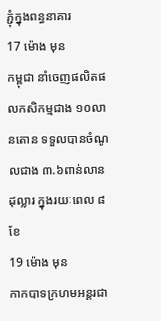ភ្ជុំក្នុងពន្ធនាគារ
17 ម៉ោង មុន
កម្ពុជា នាំចេញផលិតផលកសិកម្មជាង ១០លានតោន ទទួលបានចំណូលជាង ៣.៦ពាន់លានដុល្លារ ក្នុងរយៈពេល ៨ខែ
19 ម៉ោង មុន
កាកបាទក្រហមអន្តរជា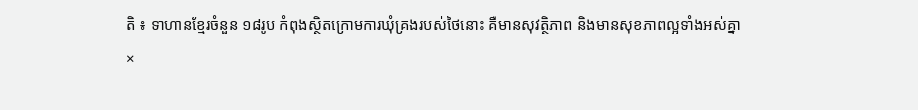តិ ៖ ទាហានខ្មែរចំនួន ១៨រូប កំពុងស្ថិតក្រោមការឃុំគ្រងរបស់ថៃនោះ គឺមានសុវត្ថិភាព និងមានសុខភាពល្អទាំងអស់គ្នា
×